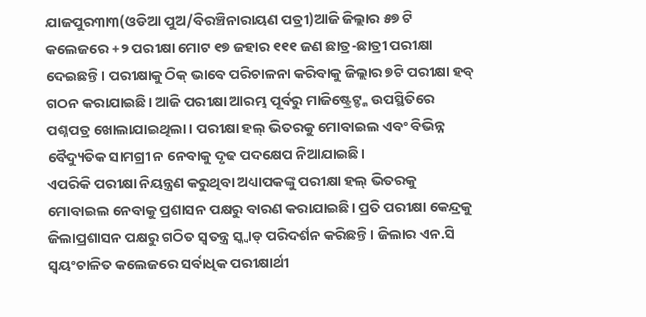ଯାଜପୁର୩ା୩(ଓଡିଆ ପୁଅ/ବିରଞ୍ଚିନାରାୟଣ ପତ୍ରୀ)ଆଜି ଜିଲ୍ଲାର ୫୭ ଟି କଲେଜରେ +୨ ପରୀକ୍ଷା ମୋଟ ୧୭ ଜହାର ୧୧୧ ଜଣ ଛାତ୍ର-ଛାତ୍ରୀ ପରୀକ୍ଷା ଦେଇଛନ୍ତି। ପରୀକ୍ଷାକୁ ଠିକ୍ ଭାବେ ପରିଚାଳନା କରିବାକୁ ଜିଲ୍ଲାର ୭ଟି ପରୀକ୍ଷା ହବ୍ ଗଠନ କରାଯାଇଛି। ଆଜି ପରୀକ୍ଷା ଆରମ୍ଭ ପୂର୍ବରୁ ମାଜିଷ୍ଟ୍ରେଟ୍ଙ୍କ ଉପସ୍ଥିତିରେ ପଶ୍ନପତ୍ର ଖୋଲାଯାଇଥିଲା। ପରୀକ୍ଷା ହଲ୍ ଭିତରକୁ ମୋବାଇଲ ଏବଂ ବିଭିନ୍ନ ବୈଦ୍ୟୁତିକ ସାମଗ୍ରୀ ନ ନେବାକୁ ଦୃଢ ପଦକ୍ଷେପ ନିଆଯାଇଛି।
ଏପରିକି ପରୀକ୍ଷା ନିୟନ୍ତ୍ରଣ କରୁଥିବା ଅଧ୍ୟାପକଙ୍କୁ ପରୀକ୍ଷା ହଲ୍ ଭିତରକୁ ମୋବାଇଲ ନେବାକୁ ପ୍ରଶାସନ ପକ୍ଷରୁ ବାରଣ କରାଯାଇଛି। ପ୍ରତି ପରୀକ୍ଷା କେନ୍ଦ୍ରକୁ ଜିଲାପ୍ରଶାସନ ପକ୍ଷରୁ ଗଠିତ ସ୍ୱତନ୍ତ୍ର ସ୍କ୍ୱାଡ୍ ପରିଦର୍ଶନ କରିଛନ୍ତି। ଜିଲାର ଏନ.ସି ସ୍ୱୟଂଚାଳିତ କଲେଜରେ ସର୍ବାଧିକ ପରୀକ୍ଷାର୍ଥୀ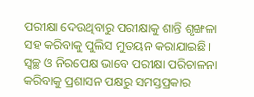ପରୀକ୍ଷା ଦେଉଥିବାରୁ ପରୀକ୍ଷାକୁ ଶାନ୍ତି ଶୃଙ୍ଖଳା ସହ କରିବାକୁ ପୁଲିସ ମୁତୟନ କରାଯାଇଛି। ସ୍ୱଚ୍ଛ ଓ ନିରପେକ୍ଷ ଭାବେ ପରୀକ୍ଷା ପରିଚାଳନା କରିବାକୁ ପ୍ରଶାସନ ପକ୍ଷରୁ ସମସ୍ତପ୍ରକାର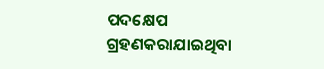ପଦକ୍ଷେପ ଗ୍ରହଣକରାଯାଇଥିବା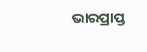ଭାରପ୍ରାପ୍ତ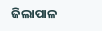ଜିଲାପାଳ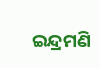ଇନ୍ଦ୍ରମଣି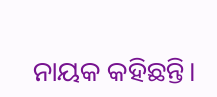ନାୟକ କହିଛନ୍ତି।